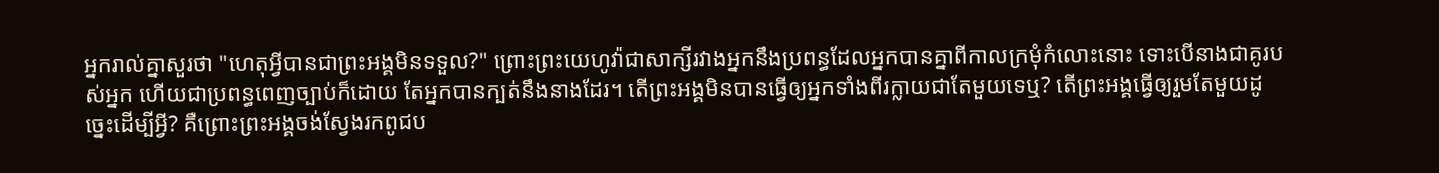អ្នករាល់គ្នាសួរថា "ហេតុអ្វីបានជាព្រះអង្គមិនទទួល?" ព្រោះព្រះយេហូវ៉ាជាសាក្សីរវាងអ្នកនឹងប្រពន្ធដែលអ្នកបានគ្នាពីកាលក្រមុំកំលោះនោះ ទោះបើនាងជាគូរបស់អ្នក ហើយជាប្រពន្ធពេញច្បាប់ក៏ដោយ តែអ្នកបានក្បត់នឹងនាងដែរ។ តើព្រះអង្គមិនបានធ្វើឲ្យអ្នកទាំងពីរក្លាយជាតែមួយទេឬ? តើព្រះអង្គធ្វើឲ្យរួមតែមួយដូច្នេះដើម្បីអ្វី? គឺព្រោះព្រះអង្គចង់ស្វែងរកពូជប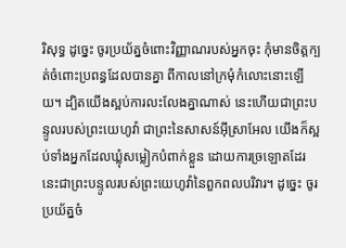រិសុទ្ធ ដូច្នេះ ចូរប្រយ័ត្នចំពោះវិញ្ញាណរបស់អ្នកចុះ កុំមានចិត្តក្បត់ចំពោះប្រពន្ធដែលបានគ្នា ពីកាលនៅក្រមុំកំលោះនោះឡើយ។ ដ្បិតយើងស្អប់ការលះលែងគ្នាណាស់ នេះហើយជាព្រះបន្ទូលរបស់ព្រះយេហូវ៉ា ជាព្រះនៃសាសន៍អ៊ីស្រាអែល យើងក៏ស្អប់ទាំងអ្នកដែលឃ្លុំសម្លៀកបំពាក់ខ្លួន ដោយការច្រឡោតដែរ នេះជាព្រះបន្ទូលរបស់ព្រះយេហូវ៉ានៃពួកពលបរិវារ។ ដូច្នេះ ចូរប្រយ័ត្នចំ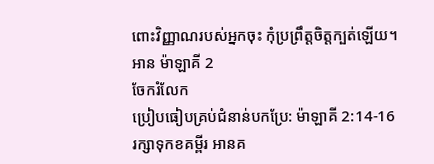ពោះវិញ្ញាណរបស់អ្នកចុះ កុំប្រព្រឹត្តចិត្តក្បត់ឡើយ។
អាន ម៉ាឡាគី 2
ចែករំលែក
ប្រៀបធៀបគ្រប់ជំនាន់បកប្រែ: ម៉ាឡាគី 2:14-16
រក្សាទុកខគម្ពីរ អានគ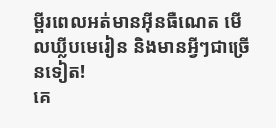ម្ពីរពេលអត់មានអ៊ីនធឺណេត មើលឃ្លីបមេរៀន និងមានអ្វីៗជាច្រើនទៀត!
គេ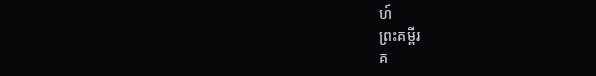ហ៍
ព្រះគម្ពីរ
គ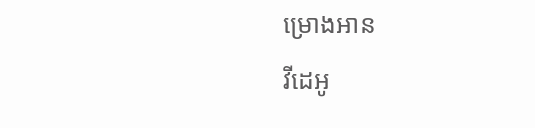ម្រោងអាន
វីដេអូ